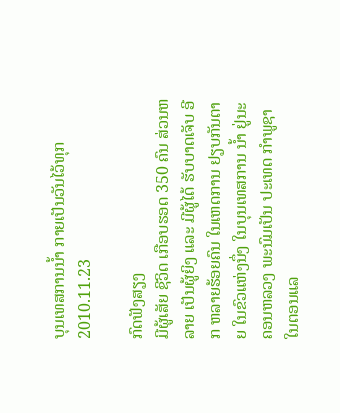ບຸນເທສການນໍ້າ ກາຍເປັນວັນໄວ້ທຸກ
2010.11.23

ກົດຟັງສຽງ
ມີຜູ້ເສັຍ ຊີວິດ ເກືອບຮອດ 350 ຄົນ ສ່ວນຫລາຍ ເປັນຜູ້ຍິງ ແລະ ມີຜູ້ໄດ້ ຮັບບາດເຈັບ ອີກ ຫລາຍຮ້ອຍຄົນ ໃນເຫດການ ຢຽບກັນຕາຍ ໃນຂົວແຫ່ງນຶ່ງ ໃນບຸນເທສການ ນ້ຳ ຢູ່ນະຄອນຫລວງ ພະນົມເປັນ ປະເທດ ກຳພູຊາ ໃນຕອນແລ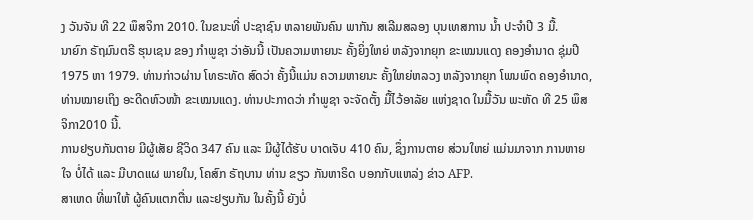ງ ວັນຈັນ ທີ 22 ພຶສຈິກາ 2010. ໃນຂນະທີ່ ປະຊາຊົນ ຫລາຍພັນຄົນ ພາກັນ ສເລີມສລອງ ບຸນເທສການ ນ້ຳ ປະຈຳປີ 3 ມື້.
ນາຍົກ ຣັຖມົນຕຣີ ຮຸນເຊນ ຂອງ ກຳພູຊາ ວ່າອັນນີ້ ເປັນຄວາມຫາຍນະ ຄັ້ງຍິ່ງໃຫຍ່ ຫລັງຈາກຍຸກ ຂະເໝນແດງ ຄອງອຳນາດ ຊຸ່ມປີ 1975 ຫາ 1979. ທ່ານກ່າວຜ່ານ ໂທຣະທັດ ສົດວ່າ ຄັ້ງນີ້ແມ່ນ ຄວາມຫາຍນະ ຄັ້ງໃຫຍ່ຫລວງ ຫລັງຈາກຍຸກ ໂພນພົດ ຄອງອຳນາດ, ທ່ານໝາຍເຖິງ ອະດີດຫົວໜ້າ ຂະເໝນແດງ. ທ່ານປະກາດວ່າ ກຳພູຊາ ຈະຈັດຕັ້ງ ມື້ໄວ້ອາລັຍ ແຫ່ງຊາດ ໃນມື້ວັນ ພະຫັດ ທີ 25 ພຶສຈິກາ2010 ນີ້.
ການຢຽບກັນຕາຍ ມີຜູ້ເສັຍ ຊີວິດ 347 ຄົນ ແລະ ມີຜູ້ໄດ້ຮັບ ບາດເຈັບ 410 ຄົນ, ຊຶ່ງການຕາຍ ສ່ວນໃຫຍ່ ແມ່ນມາຈາກ ການຫາຍໃຈ ບໍ່ໄດ້ ແລະ ມີບາດແຜ ພາຍໃນ, ໂຄສົກ ຣັຖບານ ທ່ານ ຂຽວ ກັນຫາຣິດ ບອກກັບແຫລ່ງ ຂ່າວ AFP.
ສາເຫດ ທີ່ພາໃຫ້ ຜູ້ຄົນແຕກຕື່ນ ແລະຢຽບກັນ ໃນຄັ້ງນີ້ ຍັງບໍ່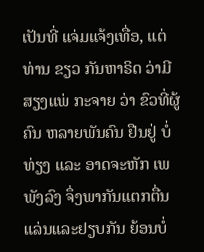ເປັນທີ່ ແຈ່ມແຈ້ງເທື່ອ, ແຕ່ທ່ານ ຂຽວ ກັນຫາຣິດ ວ່າມີສຽງແພ່ ກະຈາຍ ວ່າ ຂົວທີ່ຜູ້ຄົນ ຫລາຍພັນຄົນ ຢືນຢູ່ ບໍ່ທ່ຽງ ແລະ ອາດຈະຫັກ ເພພັງລົງ ຈຶ່ງພາກັນແຕກຕື່ນ ແລ່ນແລະຢຽບກັນ ຍ້ອນບໍ່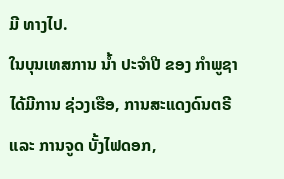ມີ ທາງໄປ.
ໃນບຸນເທສການ ນ້ຳ ປະຈຳປີ ຂອງ ກຳພູຊາ ໄດ້ມີການ ຊ່ວງເຮືອ, ການສະແດງດົນຕຣີ ແລະ ການຈູດ ບັ້ງໄຟດອກ,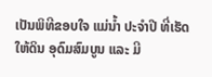ເປັນພິທີຂອບໃຈ ແມ່ນ້ຳ ປະຈຳປີ ທີ່ເຮັດໃຫ້ດິນ ອຸດົມສົມບູນ ແລະ ມີ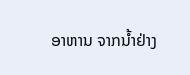ອາຫານ ຈາກນ້ຳຢ່າງ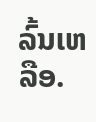ລົ້ນເຫລືອ.